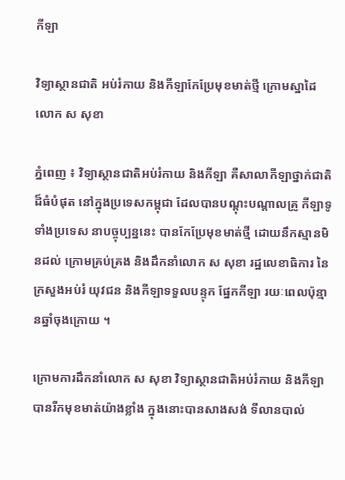កីឡា

វិទ្យាស្ថានជាតិ អប់រំកាយ និងកីឡាកែប្រែមុខមាត់ថ្មី ក្រោមស្នាដៃ លោក ស សុខា

ភ្នំពេញ ៖ វិទ្យាស្ថានជាតិអប់រំកាយ និងកីឡា គឺសាលាកីឡាថ្នាក់ជាតិ ដ៏ធំបំផុត នៅក្នុងប្រទេសកម្ពុជា ដែលបានបណ្តុះបណ្តាលគ្រូ កីឡាទូទាំងប្រទេស នាបច្ចុប្បន្ននេះ បានកែប្រែមុខមាត់ថ្មី ដោយនឹកស្មានមិនដល់ ក្រោមគ្រប់គ្រង និងដឹកនាំលោក ស សុខា រដ្ឋលេខាធិការ នៃក្រសួងអប់រំ យុវជន និងកីឡាទទួលបន្ទុក ផ្នែកកីឡា រយៈពេលប៉ុន្មានឆ្នាំចុងក្រោយ ។

ក្រោមការដឹកនាំលោក ស សុខា វិទ្យាស្ថានជាតិអប់រំកាយ និងកីឡា បានរីកមុខមាត់យ៉ាងខ្លាំង ក្នុងនោះបានសាងសង់ ទីលានបាល់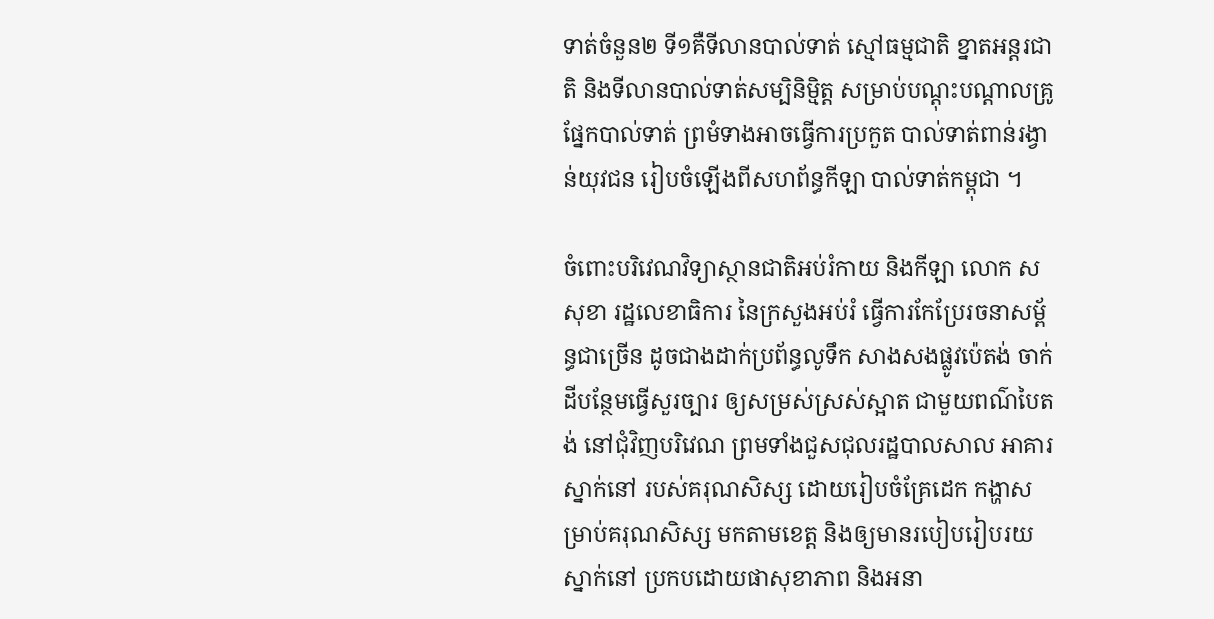ទាត់ចំនួន២ ទី១គឺទីលានបាល់ទាត់ ស្មៅធម្មជាតិ ខ្នាតអន្តរជាតិ និងទីលានបាល់ទាត់សម្បិនិមិ្មត្ត សម្រាប់បណ្តុះបណ្តាលគ្រូ ផ្នែកបាល់ទាត់ ព្រមំទាងអាចធ្វើការប្រកួត បាល់ទាត់ពាន់រង្វាន់យុវជន រៀបចំឡើងពីសហព័ន្ធកីឡា បាល់ទាត់កម្ពុជា ។

ចំពោះបរិវេណវិទ្យាស្ថានជាតិអប់រំកាយ និងកីឡា លោក ស សុខា រដ្ឋលេខាធិការ នៃក្រសួងអប់រំ ធ្វើការកែប្រែរចនាសម័្ពន្ធជាច្រើន ដូចជាងដាក់ប្រព័ន្ធលូទឹក សាងសងផ្លូវប៉េតង់ ចាក់ដីបន្ថែមធ្វើសួរច្បារ ឲ្យសម្រស់ស្រស់ស្អាត ជាមួយពណ៌បៃតង់ នៅជុំវិញបរិវេណ ព្រមទាំងជួសជុលរដ្ឋបាលសាល អាគារស្នាក់នៅ របស់គរុណសិស្ស ដោយរៀបចំគ្រែដេក កង្ហាសម្រាប់គរុណសិស្ស មកតាមខេត្ត និងឲ្យមានរបៀបរៀបរយស្នាក់នៅ ប្រកបដោយផាសុខាភាព និងអនា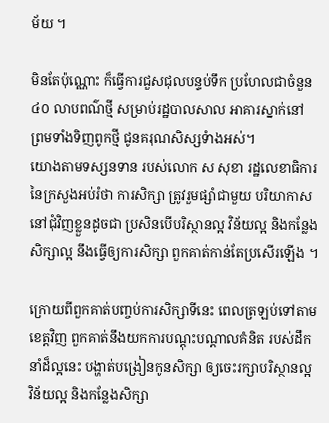ម័យ ។

មិនតែប៉ុណ្ណោះ ក៏ធ្វើការជួសជុលបន្ទប់ទឹក ប្រហែលជាចំនួន៤០ លាបពណ៌ថ្មី សម្រាប់រដ្ឋបាលសាល អាគារស្នាក់នៅ ព្រមទាំងទិញពូកថ្មី ជូនគរុណសិស្សទំាងអស់។
យោងតាមទស្សនទាន របស់លោក ស សុខា រដ្ឋលេខាធិការ នៃក្រសួងអប់រំថា ការសិក្សា ត្រូវរួមផ្សំាជាមួយ បរិយាកាស នៅជុំវិញខ្លួនដូចជា ប្រសិនបើបរិស្ថានល្អ វិន័យល្អ និងកន្លែងសិក្សាល្អ នឹងធ្វើឲ្យការសិក្សា ពួកគាត់កាន់តែប្រសើរឡើង ។

ក្រោយពីពួកគាត់បញ្ចប់ការសិក្សាទីនេះ ពេលត្រឡប់ទៅតាមខេត្តវិញ ពួកគាត់នឹងយកការបណ្តុះបណ្តាលគំនិត របស់ដឹកនាំដ៏ល្អនេះ បង្ហាត់បង្រៀនកូនសិក្សា ឲ្យចេះរក្សាបរិស្ថានល្អ វិន័យល្អ និងកន្លែងសិក្សា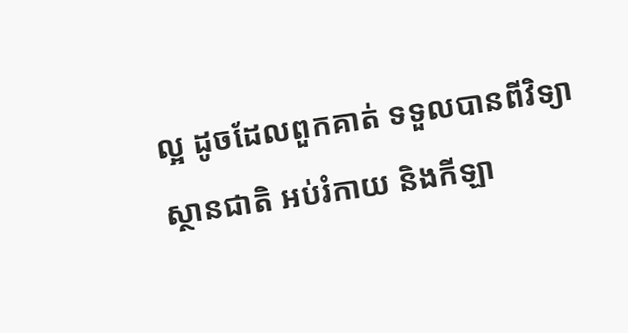ល្អ ដូចដែលពួកគាត់ ទទួលបានពីវិទ្យាស្ថានជាតិ អប់រំកាយ និងកីឡា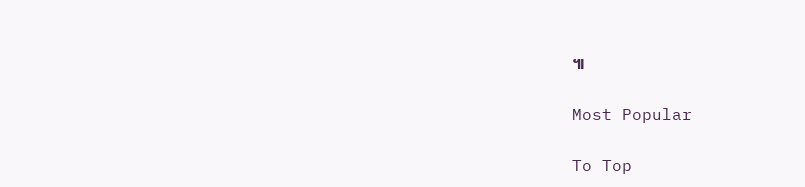៕

Most Popular

To Top